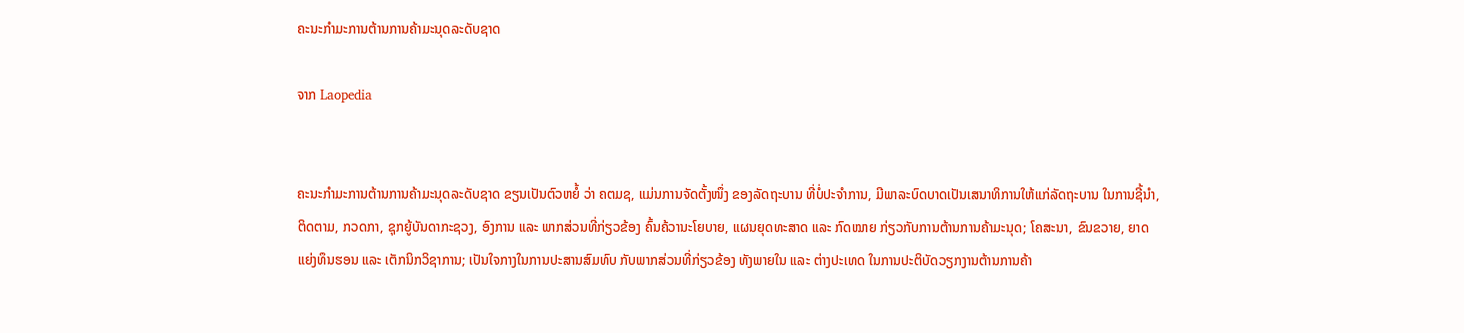ຄະນະກຳມະການຕ້ານການຄ້າມະນຸດລະດັບຊາດ

ຈາກ Laopedia


ຄະນະກຳມະການຕ້ານການຄ້າມະນຸດລະດັບຊາດ ຂຽນເປັນຕົວຫຍໍ້ ວ່າ ຄຕມຊ, ແມ່ນການຈັດຕັ້ງໜຶ່ງ ຂອງລັດຖະບານ ທີ່ບໍ່ປະຈຳການ, ມີພາລະບົດບາດເປັນເສນາທິການໃຫ້ແກ່ລັດຖະບານ ໃນການຊີ້ນຳ, ຕິດຕາມ, ກວດກາ, ຊຸກຍູ້ບັນດາກະຊວງ, ອົງການ ແລະ ພາກສ່ວນທີ່ກ່ຽວຂ້ອງ ຄົ້ນຄ້ວານະໂຍບາຍ, ແຜນຍຸດທະສາດ ແລະ ກົດໝາຍ ກ່ຽວກັບການຕ້ານການຄ້າມະນຸດ; ໂຄສະນາ, ຂົນຂວາຍ, ຍາດແຍ່ງທຶນຮອນ ແລະ ເຕັກນິກວິຊາການ; ເປັນໃຈກາງໃນການປະສານສົມທົບ ກັບພາກສ່ວນທີ່ກ່ຽວຂ້ອງ ທັງພາຍໃນ ແລະ ຕ່າງປະເທດ ໃນການປະຕິບັດວຽກງານຕ້ານການຄ້າ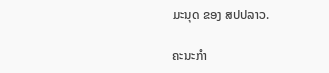ມະນຸດ ຂອງ ສປປລາວ.

ຄະນະກຳ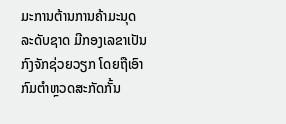ມະການຕ້ານການຄ້າມະນຸດລະດັບຊາດ ມີກອງເລຂາເປັນກົງຈັກຊ່ວຍວຽກ ໂດຍຖືເອົາກົມຕຳຫຼວດສະກັດກັ້ນ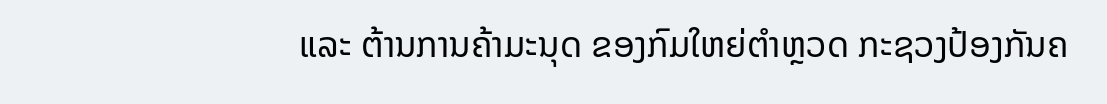ແລະ ຕ້ານການຄ້າມະນຸດ ຂອງກົມໃຫຍ່ຕຳຫຼວດ ກະຊວງປ້ອງກັນຄ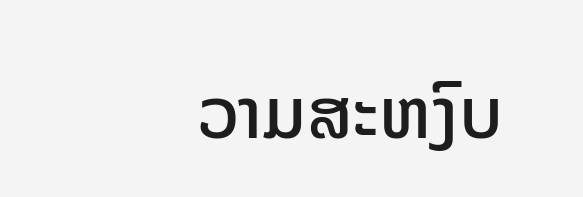ວາມສະຫງົບ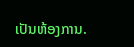ເປັນຫ້ອງການ.